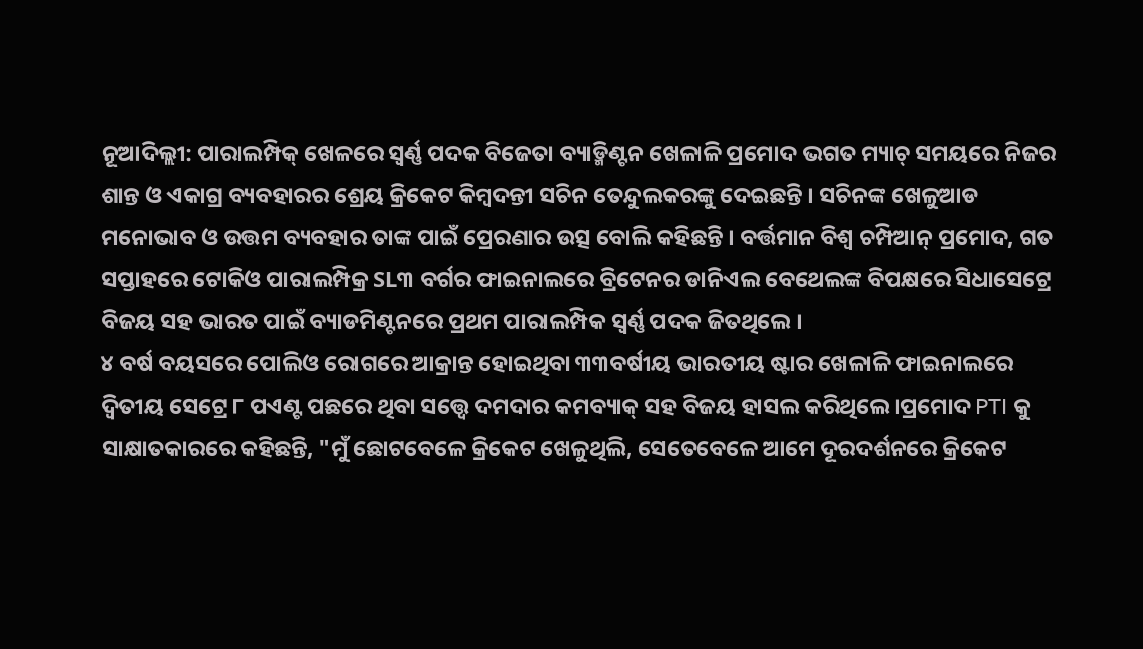ନୂଆଦିଲ୍ଲୀ: ପାରାଲମ୍ପିକ୍ ଖେଳରେ ସ୍ବର୍ଣ୍ଣ ପଦକ ବିଜେତା ବ୍ୟାଡ୍ମିଣ୍ଟନ ଖେଳାଳି ପ୍ରମୋଦ ଭଗତ ମ୍ୟାଚ୍ ସମୟରେ ନିଜର ଶାନ୍ତ ଓ ଏକାଗ୍ର ବ୍ୟବହାରର ଶ୍ରେୟ କ୍ରିକେଟ କିମ୍ବଦନ୍ତୀ ସଚିନ ତେନ୍ଦୁଲକରଙ୍କୁ ଦେଇଛନ୍ତି । ସଚିନଙ୍କ ଖେଳୁଆଡ ମନୋଭାବ ଓ ଉତ୍ତମ ବ୍ୟବହାର ତାଙ୍କ ପାଇଁ ପ୍ରେରଣାର ଉତ୍ସ ବୋଲି କହିଛନ୍ତି । ବର୍ତ୍ତମାନ ବିଶ୍ବ ଚମ୍ପିଆନ୍ ପ୍ରମୋଦ, ଗତ ସପ୍ତାହରେ ଟୋକିଓ ପାରାଲମ୍ପିକ୍ର SL୩ ବର୍ଗର ଫାଇନାଲରେ ବ୍ରିଟେନର ଡାନିଏଲ ବେଥେଲଙ୍କ ବିପକ୍ଷରେ ସିଧାସେଟ୍ରେ ବିଜୟ ସହ ଭାରତ ପାଇଁ ବ୍ୟାଡମିଣ୍ଟନରେ ପ୍ରଥମ ପାରାଲମ୍ପିକ ସ୍ବର୍ଣ୍ଣ ପଦକ ଜିତଥିଲେ ।
୪ ବର୍ଷ ବୟସରେ ପୋଲିଓ ରୋଗରେ ଆକ୍ରାନ୍ତ ହୋଇଥିବା ୩୩ବର୍ଷୀୟ ଭାରତୀୟ ଷ୍ଟାର ଖେଳାଳି ଫାଇନାଲରେ ଦ୍ବିତୀୟ ସେଟ୍ରେ ୮ ପଏଣ୍ଟ ପଛରେ ଥିବା ସତ୍ତ୍ବେ ଦମଦାର କମବ୍ୟାକ୍ ସହ ବିଜୟ ହାସଲ କରିଥିଲେ ।ପ୍ରମୋଦ PTI କୁ ସାକ୍ଷାତକାରରେ କହିଛନ୍ତି, "ମୁଁ ଛୋଟବେଳେ କ୍ରିକେଟ ଖେଳୁଥିଲି, ସେତେବେଳେ ଆମେ ଦୂରଦର୍ଶନରେ କ୍ରିକେଟ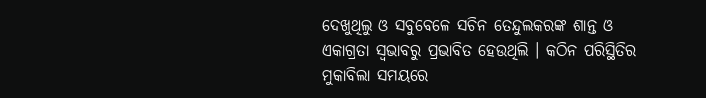ଦେଖୁଥିଲୁ ଓ ସବୁବେଳେ ସଚିନ ତେନ୍ଦୁଲକରଙ୍କ ଶାନ୍ତ ଓ ଏକାଗ୍ରତା ସ୍ବଭାବରୁ ପ୍ରଭାବିତ ହେଉଥିଲି । କଠିନ ପରିସ୍ଥିତିର ମୁକାବିଲା ସମୟରେ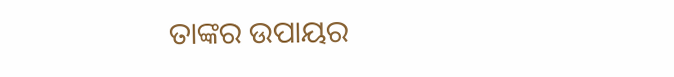ତାଙ୍କର ଉପାୟର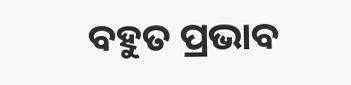ବହୁତ ପ୍ରଭାବ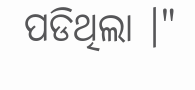ପଡିଥିଲା ।"